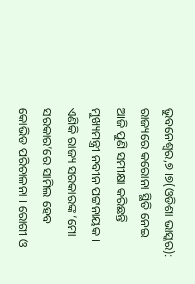ଭୁବନେଶ୍ୱର,୭ ।୭(ଓଡିଶା ଭାସ୍କର): ରାଜ୍ୟରେ କରୋନା ସ୍ଥିତି ନେଇ ଆଜି ପୁଣି ସମୀକ୍ଷା କରିଛନ୍ତି ମୁଖ୍ୟମନ୍ତ୍ରୀ ନବୀନ ପଟ୍ଟନାୟକ । ଏଣିକି ରାଜ୍ୟ ସରକାରଙ୍କ ‘ମୋ ସରକାର’ରେ ସାମିଲ ହେବ କୋଭିଡ ପରିଚାଳନା । ରୋଗୀ ଓ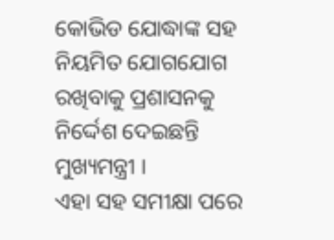କୋଭିଡ ଯୋଦ୍ଧାଙ୍କ ସହ ନିୟମିତ ଯୋଗଯୋଗ ରଖିବାକୁ ପ୍ରଶାସନକୁ ନିର୍ଦ୍ଦେଶ ଦେଇଛନ୍ତି ମୁଖ୍ୟମନ୍ତ୍ରୀ ।
ଏହା ସହ ସମୀକ୍ଷା ପରେ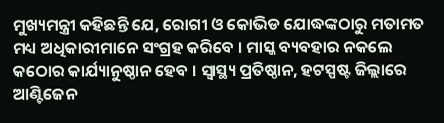ମୁଖ୍ୟମନ୍ତ୍ରୀ କହିଛନ୍ତି ଯେ, ରୋଗୀ ଓ କୋଭିଡ ଯୋଦ୍ଧଙ୍କଠାରୁ ମତାମତ ମଧ୍ୟ ଅଧିକାରୀମାନେ ସଂଗ୍ରହ କରିବେ । ମାସ୍କ ବ୍ୟବହାର ନକଲେ କଠୋର କାର୍ଯ୍ୟାନୁଷ୍ଠାନ ହେବ । ସ୍ୱାସ୍ଥ୍ୟ ପ୍ରତିଷ୍ଠାନ, ହଟସ୍ପଷ୍ଟ ଜିଲ୍ଲାରେ ଆଣ୍ଟିଜେନ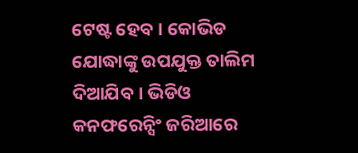ଟେଷ୍ଟ ହେବ । କୋଭିଡ ଯୋଦ୍ଧାଙ୍କୁ ଉପଯୁକ୍ତ ତାଲିମ ଦିଆଯିବ । ଭିଡିଓ କନଫରେନ୍ସିଂ ଜରିଆରେ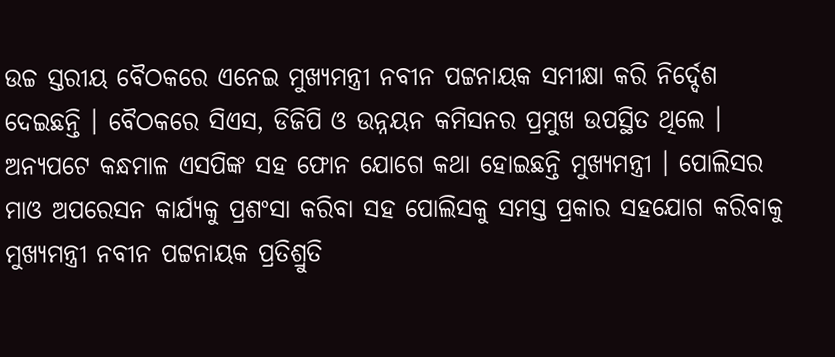ଉଚ୍ଚ ସ୍ତରୀୟ ବୈଠକରେ ଏନେଇ ମୁଖ୍ୟମନ୍ତ୍ରୀ ନବୀନ ପଟ୍ଟନାୟକ ସମୀକ୍ଷା କରି ନିର୍ଦ୍ଦେଶ ଦେଇଛନ୍ତି । ବୈଠକରେ ସିଏସ, ଡିଜିପି ଓ ଉନ୍ନୟନ କମିସନର ପ୍ରମୁଖ ଉପସ୍ଥିତ ଥିଲେ ।
ଅନ୍ୟପଟେ କନ୍ଧମାଳ ଏସପିଙ୍କ ସହ ଫୋନ ଯୋଗେ କଥା ହୋଇଛନ୍ତି ମୁଖ୍ୟମନ୍ତ୍ରୀ । ପୋଲିସର ମାଓ ଅପରେସନ କାର୍ଯ୍ୟକୁ ପ୍ରଶଂସା କରିବା ସହ ପୋଲିସକୁ ସମସ୍ତ ପ୍ରକାର ସହଯୋଗ କରିବାକୁ ମୁଖ୍ୟମନ୍ତ୍ରୀ ନବୀନ ପଟ୍ଟନାୟକ ପ୍ରତିଶ୍ରୁତି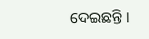ଦେଇଛନ୍ତି ।